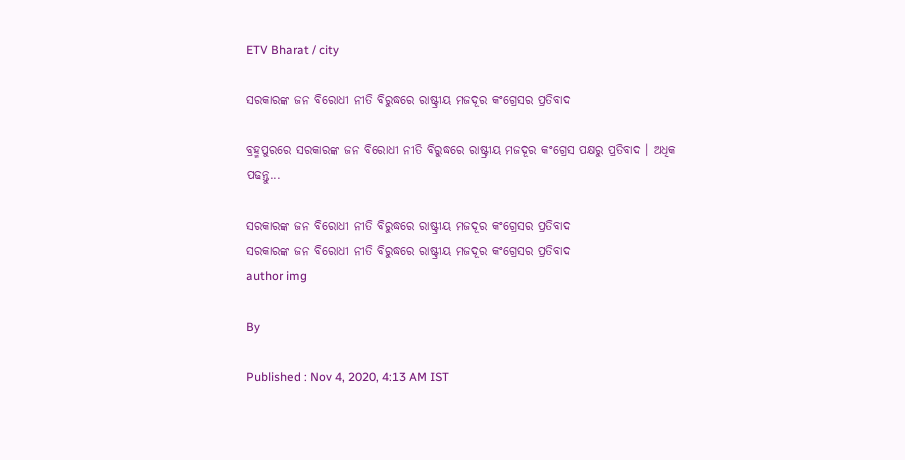ETV Bharat / city

ସରକାରଙ୍କ ଜନ ବିରୋଧୀ ନୀତି ବିରୁଦ୍ଧରେ ରାଷ୍ଟ୍ରୀୟ ମଜଦୂର କଂଗ୍ରେସର ପ୍ରତିବାଦ

ବ୍ରହ୍ମପୁରରେ ସରକାରଙ୍କ ଜନ ବିରୋଧୀ ନୀତି ବିରୁଦ୍ଧରେ ରାଷ୍ଟ୍ରୀୟ ମଜଦୂର କଂଗ୍ରେସ ପକ୍ଷରୁ ପ୍ରତିବାଦ । ଅଧିକ ପଢନ୍ତୁ...

ସରକାରଙ୍କ ଜନ ବିରୋଧୀ ନୀତି ବିରୁଦ୍ଧରେ ରାଷ୍ଟ୍ରୀୟ ମଜଦୂର କଂଗ୍ରେସର ପ୍ରତିବାଦ
ସରକାରଙ୍କ ଜନ ବିରୋଧୀ ନୀତି ବିରୁଦ୍ଧରେ ରାଷ୍ଟ୍ରୀୟ ମଜଦୂର କଂଗ୍ରେସର ପ୍ରତିବାଦ
author img

By

Published : Nov 4, 2020, 4:13 AM IST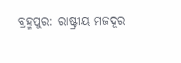ବ୍ରହ୍ମପୁର: ରାଷ୍ଟ୍ରୀୟ ମଜଦୂର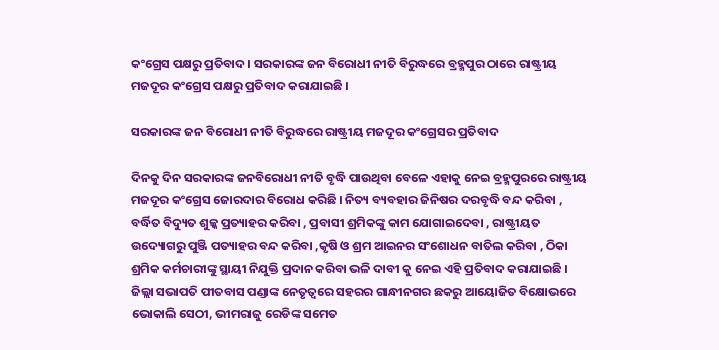କଂଗ୍ରେସ ପକ୍ଷରୁ ପ୍ରତିବାଦ । ସରକାରଙ୍କ ଜନ ବିରୋଧୀ ନୀତି ବିରୁଦ୍ଧରେ ବ୍ରହ୍ମପୁର ଠାରେ ରାଷ୍ଟ୍ରୀୟ ମଜଦୂର କଂଗ୍ରେସ ପକ୍ଷରୁ ପ୍ରତିବାଦ କରାଯାଇଛି ।

ସରକାରଙ୍କ ଜନ ବିରୋଧୀ ନୀତି ବିରୁଦ୍ଧରେ ରାଷ୍ଟ୍ରୀୟ ମଜଦୂର କଂଗ୍ରେସର ପ୍ରତିବାଦ

ଦିନକୁ ଦିନ ସରକାରଙ୍କ ଜନବିରୋଧୀ ନୀତି ବୃଦ୍ଧି ପାଉଥିବା ବେଳେ ଏହାକୁ ନେଇ ବ୍ରହ୍ମପୁରରେ ରାଷ୍ଟ୍ରୀୟ ମଜଦୂର କଂଗ୍ରେସ ଜୋରଦାର ବିରୋଧ କରିଛି । ନିତ୍ୟ ବ୍ୟବହାର ଜିନିଷର ଦରବୃଦ୍ଧି ବନ୍ଦ କରିବା , ବର୍ଦ୍ଧିତ ବିଦ୍ୟୁତ ଶୁଳ୍କ ପ୍ରତ୍ୟାହର କରିବା , ପ୍ରବାସୀ ଶ୍ରମିକଙ୍କୁ କାମ ଯୋଗାଇଦେବା , ରାଷ୍ଟ୍ରୀୟତ ଉଦ୍ୟୋଗରୁ ପୁଞ୍ଜି ପତ୍ୟାହର ବନ୍ଦ କରିବା ,କୃଷି ଓ ଶ୍ରମ ଆଇନର ସଂଶୋଧନ ବାତିଲ କରିବା , ଠିକା ଶ୍ରମିକ କର୍ମଚାରୀଙ୍କୁ ସ୍ଥାୟୀ ନିଯୁକ୍ତି ପ୍ରଦାନ କରିବା ଭଳି ଦାବୀ କୁ ନେଇ ଏହି ପ୍ରତିବାଦ କରାଯାଇଛି । ଜିଲ୍ଲା ସଭାପତି ପୀତବାସ ପଣ୍ଡାଙ୍କ ନେତୃତ୍ବରେ ସହରର ଗାନ୍ଧୀନଗର ଛକରୁ ଆୟୋଜିତ ବିକ୍ଷୋଭରେ ଭୋକାଲି ସେଠୀ, ଭୀମରାଜୁ ରେଡିଙ୍କ ସମେତ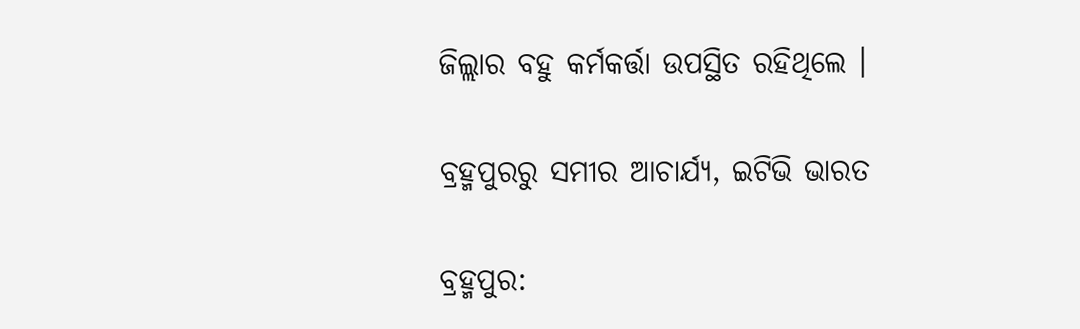ଜିଲ୍ଲାର ବହୁ କର୍ମକର୍ତ୍ତା ଉପସ୍ଥିତ ରହିଥିଲେ ।

ବ୍ରହ୍ମପୁରରୁ ସମୀର ଆଚାର୍ଯ୍ୟ, ଇଟିଭି ଭାରତ

ବ୍ରହ୍ମପୁର: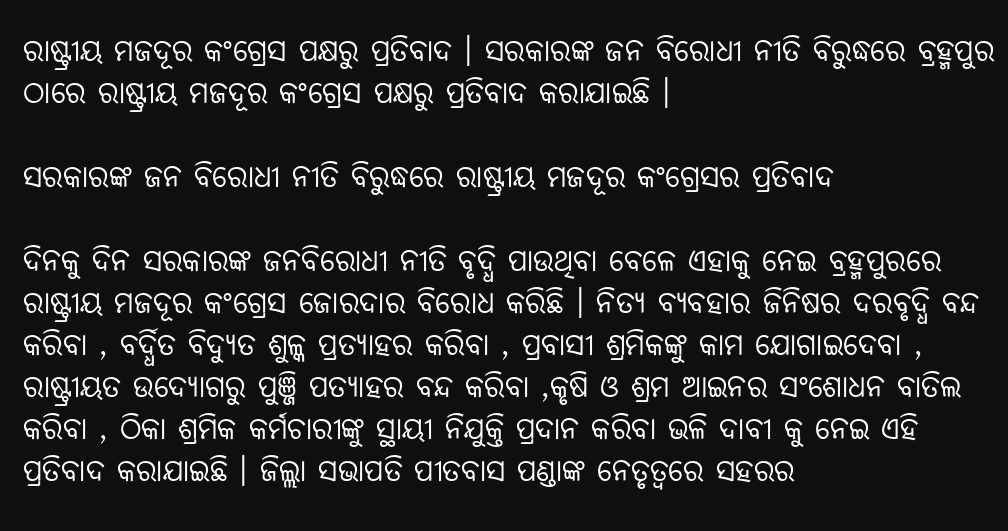ରାଷ୍ଟ୍ରୀୟ ମଜଦୂର କଂଗ୍ରେସ ପକ୍ଷରୁ ପ୍ରତିବାଦ । ସରକାରଙ୍କ ଜନ ବିରୋଧୀ ନୀତି ବିରୁଦ୍ଧରେ ବ୍ରହ୍ମପୁର ଠାରେ ରାଷ୍ଟ୍ରୀୟ ମଜଦୂର କଂଗ୍ରେସ ପକ୍ଷରୁ ପ୍ରତିବାଦ କରାଯାଇଛି ।

ସରକାରଙ୍କ ଜନ ବିରୋଧୀ ନୀତି ବିରୁଦ୍ଧରେ ରାଷ୍ଟ୍ରୀୟ ମଜଦୂର କଂଗ୍ରେସର ପ୍ରତିବାଦ

ଦିନକୁ ଦିନ ସରକାରଙ୍କ ଜନବିରୋଧୀ ନୀତି ବୃଦ୍ଧି ପାଉଥିବା ବେଳେ ଏହାକୁ ନେଇ ବ୍ରହ୍ମପୁରରେ ରାଷ୍ଟ୍ରୀୟ ମଜଦୂର କଂଗ୍ରେସ ଜୋରଦାର ବିରୋଧ କରିଛି । ନିତ୍ୟ ବ୍ୟବହାର ଜିନିଷର ଦରବୃଦ୍ଧି ବନ୍ଦ କରିବା , ବର୍ଦ୍ଧିତ ବିଦ୍ୟୁତ ଶୁଳ୍କ ପ୍ରତ୍ୟାହର କରିବା , ପ୍ରବାସୀ ଶ୍ରମିକଙ୍କୁ କାମ ଯୋଗାଇଦେବା , ରାଷ୍ଟ୍ରୀୟତ ଉଦ୍ୟୋଗରୁ ପୁଞ୍ଜି ପତ୍ୟାହର ବନ୍ଦ କରିବା ,କୃଷି ଓ ଶ୍ରମ ଆଇନର ସଂଶୋଧନ ବାତିଲ କରିବା , ଠିକା ଶ୍ରମିକ କର୍ମଚାରୀଙ୍କୁ ସ୍ଥାୟୀ ନିଯୁକ୍ତି ପ୍ରଦାନ କରିବା ଭଳି ଦାବୀ କୁ ନେଇ ଏହି ପ୍ରତିବାଦ କରାଯାଇଛି । ଜିଲ୍ଲା ସଭାପତି ପୀତବାସ ପଣ୍ଡାଙ୍କ ନେତୃତ୍ବରେ ସହରର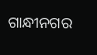ଗାନ୍ଧୀନଗର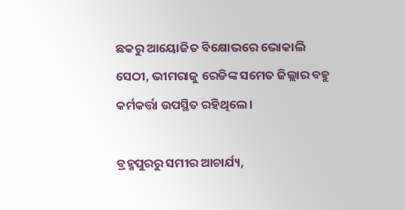ଛକରୁ ଆୟୋଜିତ ବିକ୍ଷୋଭରେ ଭୋକାଲି ସେଠୀ, ଭୀମରାଜୁ ରେଡିଙ୍କ ସମେତ ଜିଲ୍ଲାର ବହୁ କର୍ମକର୍ତ୍ତା ଉପସ୍ଥିତ ରହିଥିଲେ ।

ବ୍ରହ୍ମପୁରରୁ ସମୀର ଆଚାର୍ଯ୍ୟ,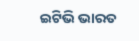ଇଟିଭି ଭାରତ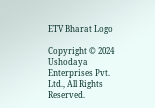ETV Bharat Logo

Copyright © 2024 Ushodaya Enterprises Pvt. Ltd., All Rights Reserved.